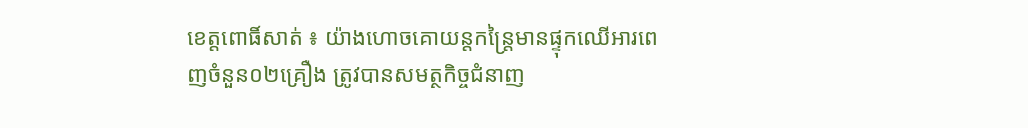ខេត្តពោធិ៍សាត់ ៖ យ៉ាងហោចគោយន្តកន្រ្តៃមានផ្ទុកឈើអារពេញចំនួន០២គ្រឿង ត្រូវបានសមត្ថកិច្ចជំនាញ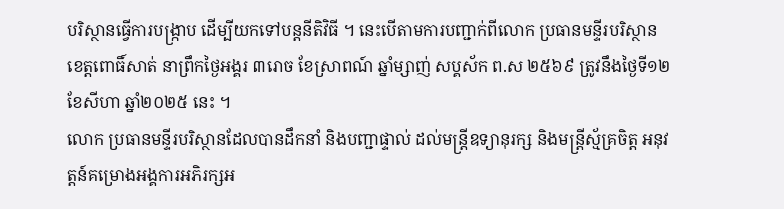បរិស្ថានធ្វើការបង្រ្កាប ដើម្បីយកទៅបន្តនីតិវិធី ។ នេះបើតាមការបញ្ជាក់ពីលោក ប្រធានមន្ទីរបរិស្ថាន ខេត្តពោធិ៍សាត់ នាព្រឹកថ្ងៃអង្គរ ៣រោច ខែស្រាពណ៍ ឆ្នាំម្សាញ់ សប្គស័ក ព.ស ២៥៦៩ ត្រូវនឹងថ្ងៃទី១២ ខែសីហា ឆ្នាំ២០២៥ នេះ ។
លោក ប្រធានមន្ទីរបរិស្ថានដែលបានដឹកនាំ និងបញ្ជាផ្ទាល់ ដល់មន្រ្តីឧទ្យានុរក្ស និងមន្ត្រីស្ម័គ្រចិត្ត អនុវត្តន៍គម្រោងអង្គការអភិរក្សអ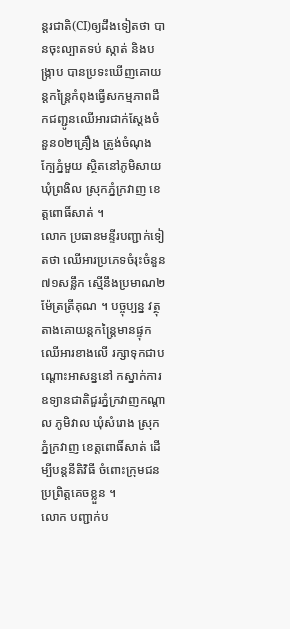ន្តរជាតិ(CI)ឲ្យដឹងទៀតថា បានចុះល្បាតទប់ ស្កាត់ និងបង្រ្កាប បានប្រទះឃើញគោយន្តកន្រ្តៃកំពុងធ្វើសកម្មភាពដឹកជញ្ជូនឈើអារជាក់ស្ដែងចំនួន០២គ្រឿង ត្រូង់ចំណុងក្បែភ្នំមួយ ស្ថិតនៅភូមិសាយ ឃុំព្រងិល ស្រុកភ្នំក្រវាញ ខេត្តពោធិ៍សាត់ ។
លោក ប្រធានមន្ទីរបញ្ជាក់ទៀតថា ឈើអារប្រភេទចំរុះចំនួន៧១សន្លឹក ស្មើនឹងប្រមាណ២ម៉ែត្រត្រីគុណ ។ បច្ចុប្បន្ន វត្ថុតាងគោយន្តកន្រ្តៃមានផ្ទុកឈើអារខាងលើ រក្សាទុកជាបណ្ដោះអាសន្ននៅ កស្នាក់ការឧទ្យានជាតិជួរភ្នំក្រវាញកណ្ដាល ភូមិវាល ឃុំសំរោង ស្រុកភ្នំក្រវាញ ខេត្តពោធិ៍សាត់ ដើម្បីបន្តនីតិវិធី ចំពោះក្រុមជនប្រព្រិត្តគេចខ្លួន ។
លោក បញ្ជាក់ប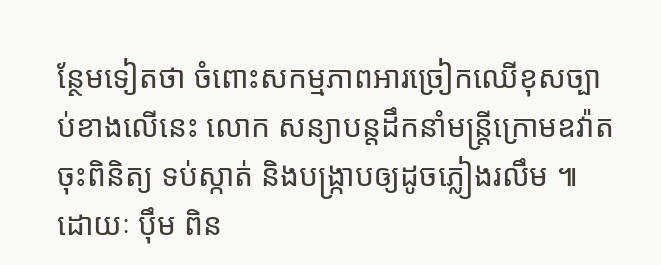ន្ថែមទៀតថា ចំពោះសកម្មភាពអារច្រៀកឈើខុសច្បាប់ខាងលើនេះ លោក សន្យាបន្តដឹកនាំមន្រ្តីក្រោមឧវ៉ាត ចុះពិនិត្យ ទប់ស្កាត់ និងបង្រ្កាបឲ្យដូចភ្លៀងរលឹម ៕ ដោយៈ ប៉ឹម ពិន